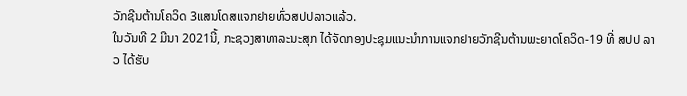ວັກຊີນຕ້ານໂຄວິດ 3ແສນໂດສແຈກຢາຍທົ່ວສປປລາວແລ້ວ.
ໃນວັນທີ 2 ມີນາ 2021ນີ້, ກະຊວງສາທາລະນະສຸກ ໄດ້ຈັດກອງປະຊຸມແນະນຳການແຈກຢາຍວັກຊີນຕ້ານພະຍາດໂຄວິດ-19 ທີ່ ສປປ ລາວ ໄດ້ຮັບ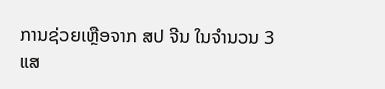ການຊ່ວຍເຫຼືອຈາກ ສປ ຈີນ ໃນຈຳນວນ 3 ແສ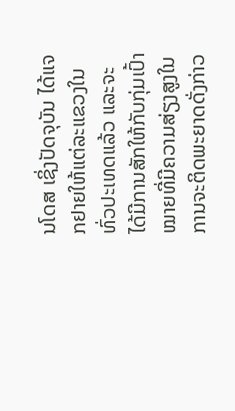ນໂດສ ເຊິ່ງປັດຈຸບັນ ໄດ້ແຈກຢາຍໃຫ້ແຕ່ລະແຂວງໃນທົ່ວປະເທດແລ້ວ ແລະຈະໄດ້ມີການສັກໃຫ້ກັບກຸ່ມເປົ້າໝາຍທີ່ມີຄວາມສ່ຽງສູງໃນການຈະຕິດພະຍາດດັ່ງກ່າວ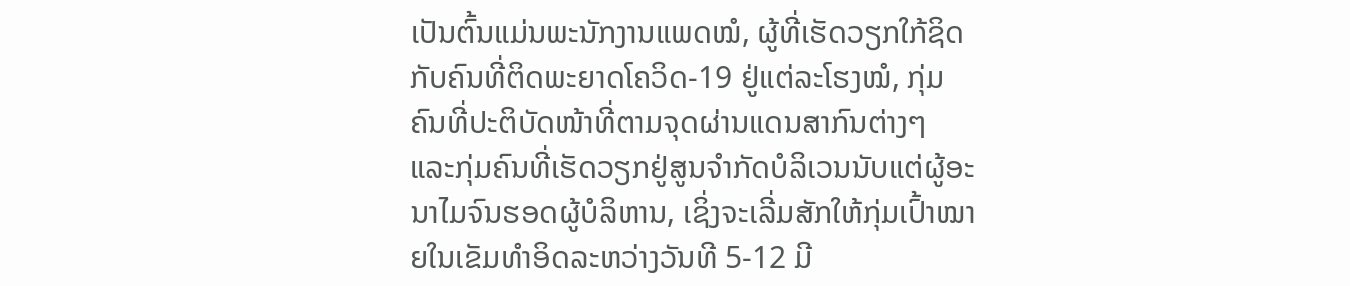ເປັນຕົ້ນແມ່ນພະນັກງານແພດໝໍ, ຜູ້ທີ່ເຮັດວຽກໃກ້ຊິດກັບຄົນທີ່ຕິດພະຍາດໂຄວິດ-19 ຢູ່ແຕ່ລະໂຮງໝໍ, ກຸ່ມຄົນທີ່ປະຕິບັດໜ້າທີ່ຕາມຈຸດຜ່ານແດນສາກົນຕ່າງໆ ແລະກຸ່ມຄົນທີ່ເຮັດວຽກຢູ່ສູນຈໍາກັດບໍລິເວນນັບແຕ່ຜູ້ອະນາໄມຈົນຮອດຜູ້ບໍລິຫານ, ເຊິ່ງຈະເລີ່ມສັກໃຫ້ກຸ່ມເປົ້າໝາຍໃນເຂັມທໍາອິດລະຫວ່າງວັນທີ 5-12 ມີ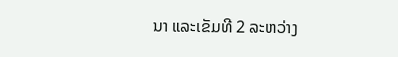ນາ ແລະເຂັມທີ 2 ລະຫວ່າງ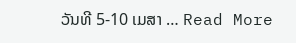ວັນທີ 5-10 ເມສາ … Read More